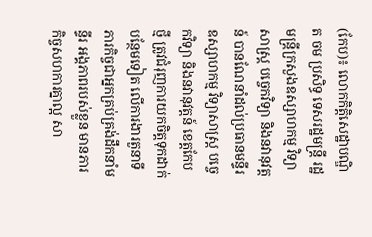(កែប)៖ លោកកិត្តិសេដ្ឋាបណ្ឌិត ចម ប្រសិទ្ធ ទេសរដ្ឋមន្រ្តី រដ្ឋមន្ត្រីក្រសួងឧស្សាហកម្ម វិទ្យាសាស្រ្ត បច្ចេកវិទ្យា និងនវានុវត្តន៍ បានណែនាំដល់ប្រធានមន្ទីរឧស្សាហកម្ម វិទ្យាសាស្ត្រ បច្ចេកវិទ្យា និងនវានុវត្តន៍ ខេត្តកែបថ្មី ត្រូវជំរុញការយកចិត្តទុកដាក់បន្ថែមទៀត លើការងារតួនាទីភារកិច្ចជាអ្នកគ្រប់គ្រង់ដឹកនាំមន្ទីរ អង្គភាពរបស់ខ្លួន មានភារកិច្ចសហការគ្នាល្អ សា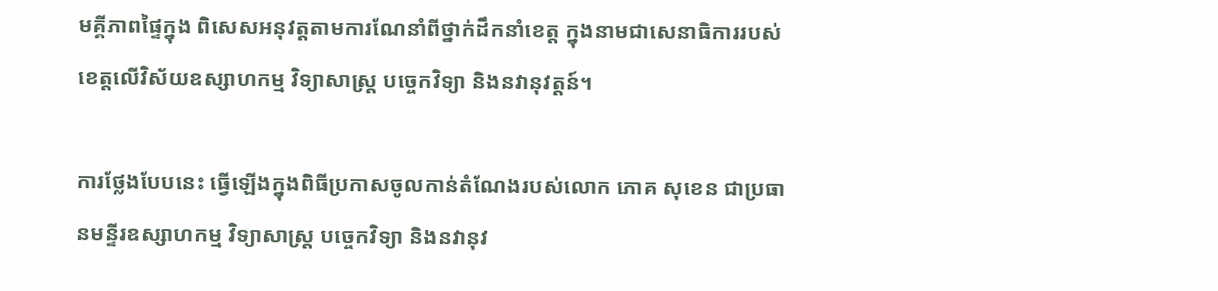មគ្គីភាពផ្ទៃក្នុង ពិសេសអនុវត្តតាមការណែនាំពីថ្នាក់ដឹកនាំខេត្ត ក្នុងនាមជាសេនាធិការរបស់ខេត្តលើវិស័យឧស្សាហកម្ម វិទ្យាសាស្រ្ត បច្ចេកវិទ្យា និងនវានុវត្តន៍។

ការថ្លែងបែបនេះ ធ្វើឡើងក្នុងពិធីប្រកាសចូលកាន់តំណែងរបស់លោក ភោគ សុខេន ជាប្រធានមន្ទីរឧស្សាហកម្ម វិទ្យាសាស្ត្រ បច្ចេកវិទ្យា និងនវានុវ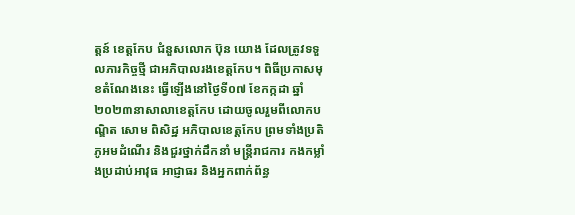ត្តន៍ ខេត្តកែប ជំនួសលោក ប៊ុន យោង ដែលត្រូវទទួលភារកិច្ចថ្មី ជាអភិបាលរងខេត្តកែប។ ពិធីប្រកាសមុខតំណែងនេះ ធ្វើឡើងនៅថ្ងៃទី០៧ ខែកក្កដា ឆ្នាំ២០២៣នាសាលាខេត្តកែប ដោយចូលរួមពីលោកបណ្ឌិត សោម ពិសិដ្ឋ អភិបាលខេត្តកែប ព្រមទាំងប្រតិភូអមដំណើរ និងជួរថ្នាក់ដឹកនាំ មន្ត្រីរាជការ កងកម្លាំងប្រដាប់អាវុធ អាជ្ញាធរ និងអ្នកពាក់ព័ន្ធ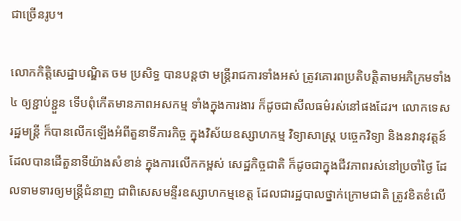ជាច្រើនរូប។

លោកកិត្តិសេដ្ឋាបណ្ឌិត ចម ប្រសិទ្ធ បានបន្តថា មន្ត្រីរាជការទាំងអស់ ត្រូវគោរពប្រតិបត្តិតាមអភិក្រមទាំង៤ ឲ្យខ្ជាប់ខ្ជួន ទើបពុំកើតមានភាពអសកម្ម ទាំងក្នុងការងារ ក៏ដូចជាសីលធម៌រស់នៅផងដែរ។ លោកទេសរដ្ឋមន្ត្រី ក៏បានលើកឡើងអំពីតួនាទីភារកិច្ច ក្នុងវិស័យឧស្សាហកម្ម វិទ្យាសាស្រ្ត បច្ចេកវិទ្យា និងនវានុវត្តន៍ ដែលបានដើតួនាទីយ៉ាងសំខាន់ ក្នុងការលើកកម្ពស់ សេដ្ឋកិច្ចជាតិ ក៏ដូចជាក្នុងជីវភាពរស់នៅប្រចាំថ្ងៃ ដែលទាមទារឲ្យមន្ត្រីជំនាញ ជាពិសេសមន្ទីរឧស្សាហកម្មខេត្ត ដែលជារដ្ឋបាលថ្នាក់ក្រោមជាតិ ត្រូវខិតខំលើ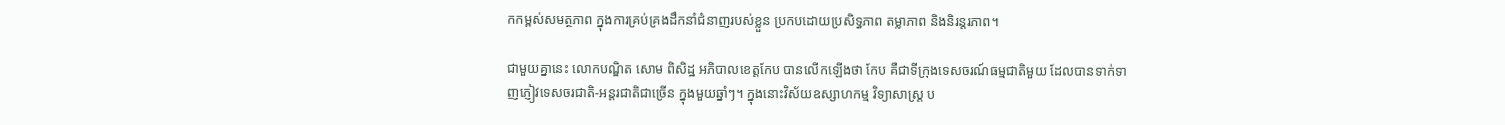កកម្ពស់សមត្ថភាព ក្នុងការគ្រប់គ្រងដឹកនាំជំនាញរបស់ខ្លួន ប្រកបដោយប្រសិទ្ធភាព តម្លាភាព និងនិរន្តរភាព។

ជាមួយគ្នានេះ លោកបណ្ឌិត សោម ពិសិដ្ឋ អភិបាលខេត្តកែប បានលើកឡើងថា កែប គឺជាទីក្រុងទេសចរណ៍ធម្មជាតិមួយ ដែលបានទាក់ទាញភ្ញៀវទេសចរជាតិ-អន្តរជាតិជាច្រើន ក្នុងមួយឆ្នាំៗ។ ក្នុងនោះវិស័យឧស្សាហកម្ម វិទ្យាសាស្រ្ត ប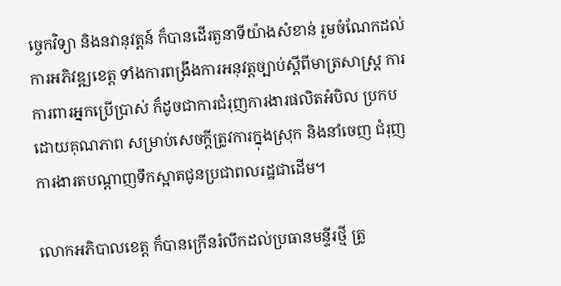ច្ចេកវិទ្យា និងនវានុវត្តន៍ ក៏បានដើរតួនាទីយ៉ាងសំខាន់ រួមចំណែកដល់ការអភិវឌ្ឍខេត្ត ទាំងការពង្រឹងការអនុវត្តច្បាប់ស្តីពីមាត្រសាស្រ្ត ការការពារអ្នកប្រើប្រាស់ ក៏ដូចជាការជំរុញការងារផលិតអំបិល ប្រកបដោយគុណភាព សម្រាប់សេចក្ដីត្រូវការក្នុងស្រុក និងនាំចេញ ជំរុញការងារតបណ្តាញទឹកស្អាតជូនប្រជាពលរដ្ឋជាដើម។

លោកអភិបាលខេត្ត ក៏បានក្រើនរំលឹកដល់ប្រធានមន្ទីរថ្មី ត្រូ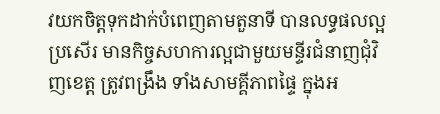វយកចិត្តទុកដាក់បំពេញតាមតួនាទី បានលទ្ធផលល្អប្រសើរ មានកិច្ចសហការល្អជាមួយមន្ទីរជំនាញជុំវិញខេត្ត ត្រូវពង្រឹង ទាំងសាមគ្គីភាពផ្ទៃ ក្នុងអ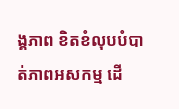ង្គភាព ខិតខំលុបបំបាត់ភាពអសកម្ម ដើ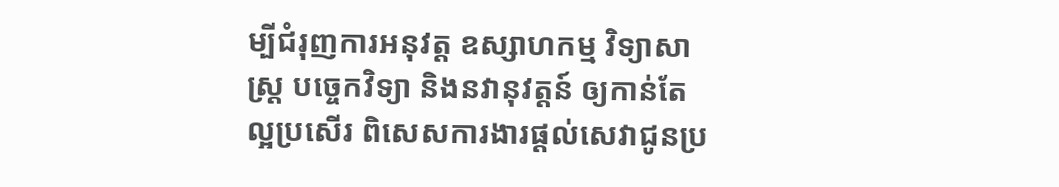ម្បីជំរុញការអនុវត្ត ឧស្សាហកម្ម វិទ្យាសាស្រ្ត បច្ចេកវិទ្យា និងនវានុវត្តន៍ ឲ្យកាន់តែល្អប្រសើរ ពិសេសការងារផ្តល់សេវាជូនប្រ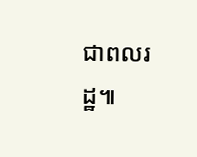ជាពលរដ្ឋ៕